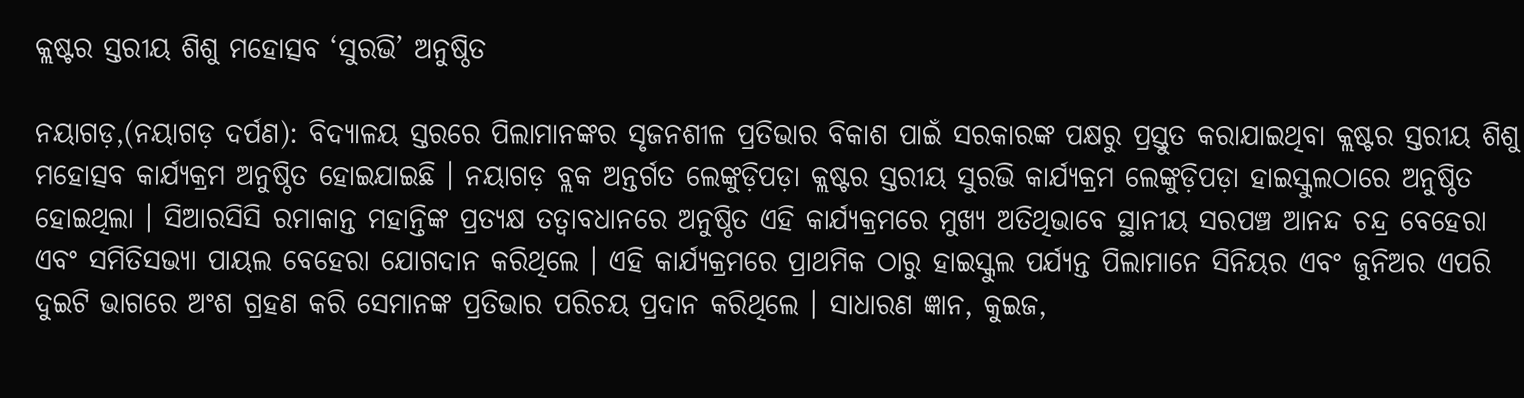କ୍ଲଷ୍ଟର ସ୍ତରୀୟ ଶିଶୁ ମହୋତ୍ସବ ‘ସୁରଭି’ ଅନୁଷ୍ଠିତ

ନୟାଗଡ଼,(ନୟାଗଡ଼ ଦର୍ପଣ): ବିଦ୍ୟାଳୟ ସ୍ତରରେ ପିଲାମାନଙ୍କର ସୃଜନଶୀଳ ପ୍ରତିଭାର ବିକାଶ ପାଇଁ ସରକାରଙ୍କ ପକ୍ଷରୁ ପ୍ରସ୍ତୁତ କରାଯାଇଥିବା କ୍ଲଷ୍ଟର ସ୍ତରୀୟ ଶିଶୁ ମହୋତ୍ସବ କାର୍ଯ୍ୟକ୍ରମ ଅନୁଷ୍ଠିତ ହୋଇଯାଇଛି । ନୟାଗଡ଼ ବ୍ଲକ ଅନ୍ତର୍ଗତ ଲେଙ୍କୁଡ଼ିପଡ଼ା କ୍ଲଷ୍ଟର ସ୍ତରୀୟ ସୁରଭି କାର୍ଯ୍ୟକ୍ରମ ଲେଙ୍କୁଡ଼ିପଡ଼ା ହାଇସ୍କୁଲଠାରେ ଅନୁଷ୍ଠିତ ହୋଇଥିଲା । ସିଆରସିସି ରମାକାନ୍ତ ମହାନ୍ତିଙ୍କ ପ୍ରତ୍ୟକ୍ଷ ତତ୍ୱାବଧାନରେ ଅନୁଷ୍ଠିତ ଏହି କାର୍ଯ୍ୟକ୍ରମରେ ମୁଖ୍ୟ ଅତିଥିଭାବେ ସ୍ଥାନୀୟ ସରପଞ୍ଚ ଆନନ୍ଦ ଚନ୍ଦ୍ର ବେହେରା ଏବଂ ସମିତିସଭ୍ୟା ପାୟଲ ବେହେରା ଯୋଗଦାନ କରିଥିଲେ । ଏହି କାର୍ଯ୍ୟକ୍ରମରେ ପ୍ରାଥମିକ ଠାରୁ ହାଇସ୍କୁଲ ପର୍ଯ୍ୟନ୍ତ ପିଲାମାନେ ସିନିୟର ଏବଂ ଜୁନିଅର ଏପରି ଦୁଇଟି ଭାଗରେ ଅଂଶ ଗ୍ରହଣ କରି ସେମାନଙ୍କ ପ୍ରତିଭାର ପରିଚୟ ପ୍ରଦାନ କରିଥିଲେ । ସାଧାରଣ ଜ୍ଞାନ, କୁଇଜ,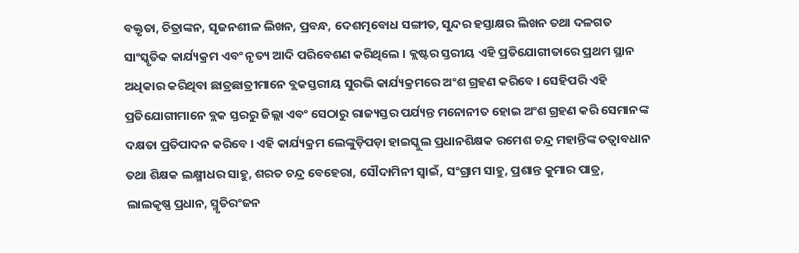ବକ୍ତୃତା, ଚିତ୍ରାଙ୍କନ, ସୃଜନଶୀଳ ଲିଖନ, ପ୍ରବନ୍ଧ, ଦେଶତ୍ମବୋଧ ସଙ୍ଗୀତ, ସୁନ୍ଦର ହସ୍ତାକ୍ଷର ଲିଖନ ତଥା ଦଳଗତ ସାଂସ୍କୃତିକ କାର୍ଯ୍ୟକ୍ରମ ଏବଂ ନୃତ୍ୟ ଆଦି ପରିବେଶଣ କରିଥିଲେ । କ୍ଲଷ୍ଟର ସ୍ତରୀୟ ଏହି ପ୍ରତିଯୋଗୀତାରେ ପ୍ରଥମ ସ୍ଥାନ ଅଧିକାର କରିଥିବା ଛାତ୍ରଛାତ୍ରୀମାନେ ବ୍ଲକସ୍ତରୀୟ ସୁରଭି କାର୍ଯ୍ୟକ୍ରମରେ ଅଂଶ ଗ୍ରହଣ କରିବେ । ସେହିପରି ଏହି ପ୍ରତିଯୋଗୀମାନେ ବ୍ଲକ ସ୍ତରରୁ ଜିଲ୍ଲା ଏବଂ ସେଠାରୁ ରାଜ୍ୟସ୍ତର ପର୍ଯ୍ୟନ୍ତ ମନୋନୀତ ହୋଇ ଅଂଶ ଗ୍ରହଣ କରି ସେମାନଙ୍କ ଦକ୍ଷତା ପ୍ରତିପାଦନ କରିବେ । ଏହି କାର୍ଯ୍ୟକ୍ରମ ଲେଙ୍କୁଡ଼ିପଡ଼ା ହାଇସ୍କୁଲ ପ୍ରଧାନଶିକ୍ଷକ ରମେଶ ଚନ୍ଦ୍ର ମହାନ୍ତିଙ୍କ ତତ୍ୱାବଧାନ ତଥା ଶିକ୍ଷକ ଲକ୍ଷ୍ମୀଧର ସାହୁ, ଶରତ ଚନ୍ଦ୍ର ବେହେରା, ସୌଦାମିନୀ ସ୍ୱାଇଁ, ସଂଗ୍ରାମ ସାହୁ, ପ୍ରଶାନ୍ତ କୁମାର ପାତ୍ର, ଲାଲକୃଷ୍ଣ ପ୍ରଧାନ, ସ୍ମୃତିରଂଜନ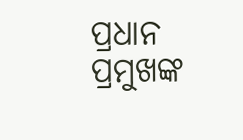ପ୍ରଧାନ ପ୍ରମୁଖଙ୍କ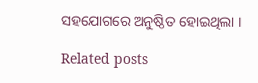ସହଯୋଗରେ ଅନୁଷ୍ଠିତ ହୋଇଥିଲା ।

Related posts